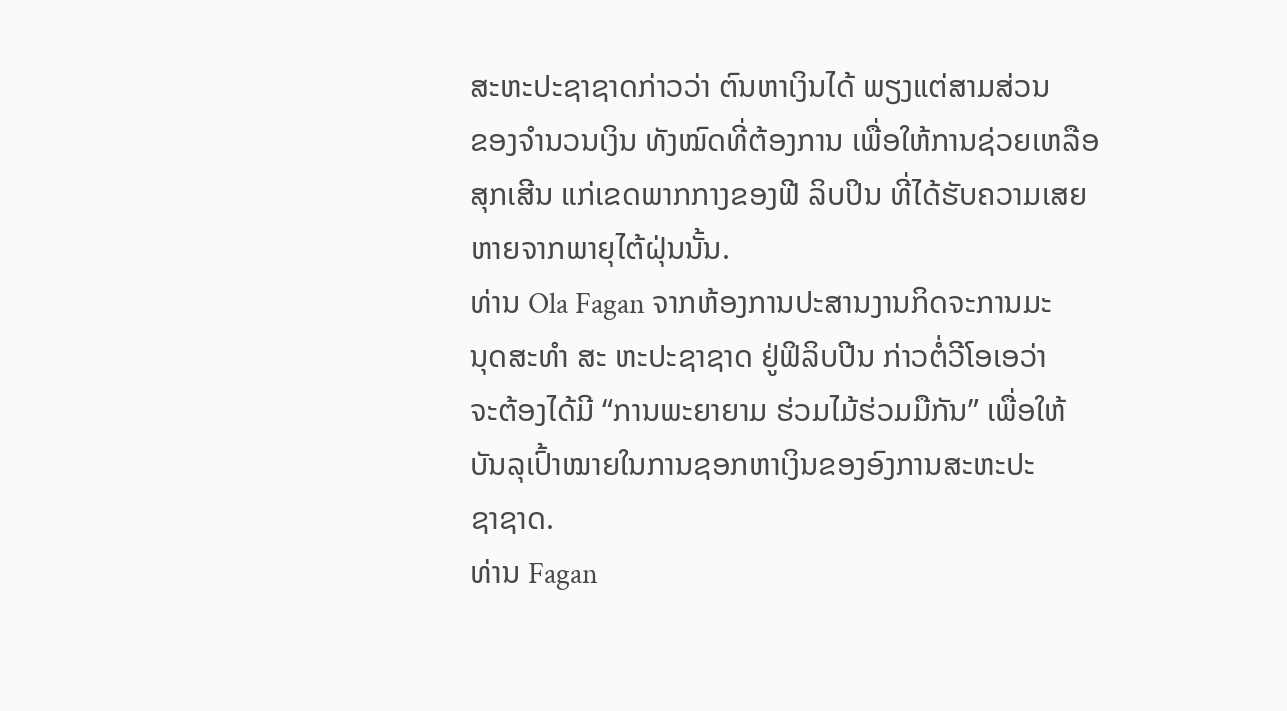ສະຫະປະຊາຊາດກ່າວວ່າ ຕົນຫາເງິນໄດ້ ພຽງແຕ່ສາມສ່ວນ
ຂອງຈຳນວນເງິນ ທັງໝົດທີ່ຕ້ອງການ ເພື່ອໃຫ້ການຊ່ວຍເຫລືອ
ສຸກເສີນ ແກ່ເຂດພາກກາງຂອງຟີ ລິບປິນ ທີ່ໄດ້ຮັບຄວາມເສຍ
ຫາຍຈາກພາຍຸໄຕ້ຝຸ່ນນັ້ນ.
ທ່ານ Ola Fagan ຈາກຫ້ອງການປະສານງານກິດຈະການມະ
ນຸດສະທຳ ສະ ຫະປະຊາຊາດ ຢູ່ຟິລິບປີນ ກ່າວຕໍ່ວີໂອເອວ່າ
ຈະຕ້ອງໄດ້ມີ “ການພະຍາຍາມ ຮ່ວມໄມ້ຮ່ວມມືກັນ” ເພື່ອໃຫ້
ບັນລຸເປົ້າໝາຍໃນການຊອກຫາເງິນຂອງອົງການສະຫະປະ
ຊາຊາດ.
ທ່ານ Fagan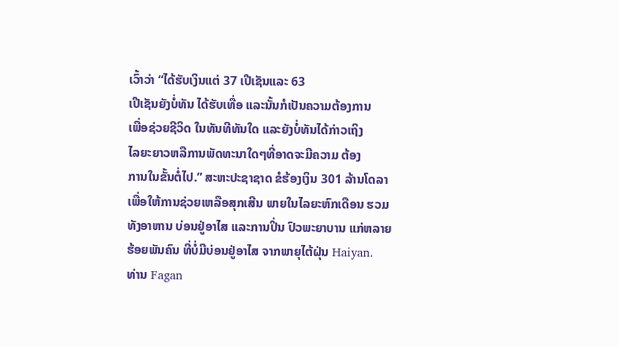ເວົ້າວ່າ “ໄດ້ຮັບເງິນແຕ່ 37 ເປີເຊັນແລະ 63
ເປີເຊັນຍັງບໍ່ທັນ ໄດ້ຮັບເທື່ອ ແລະນັ້ນກໍເປັນຄວາມຕ້ອງການ
ເພື່ອຊ່ວຍຊີວິດ ໃນທັນທີທັນໃດ ແລະຍັງບໍ່ທັນໄດ້ກ່າວເຖິງ
ໄລຍະຍາວຫລືການພັດທະນາໃດໆທີ່ອາດຈະມີຄວາມ ຕ້ອງ
ການໃນຂັ້ນຕໍ່ໄປ.” ສະຫະປະຊາຊາດ ຂໍຮ້ອງເງິນ 301 ລ້ານໂດລາ ເພື່ອໃຫ້ການຊ່ວຍເຫລືອສຸກເສີນ ພາຍໃນໄລຍະຫົກເດືອນ ຮວມທັງອາຫານ ບ່ອນຢູ່ອາໄສ ແລະການປິ່ນ ປົວພະຍາບານ ແກ່ຫລາຍຮ້ອຍພັນຄົນ ທີ່ບໍ່ມີບ່ອນຢູ່ອາໄສ ຈາກພາຍຸໄຕ້ຝຸ່ນ Haiyan.
ທ່ານ Fagan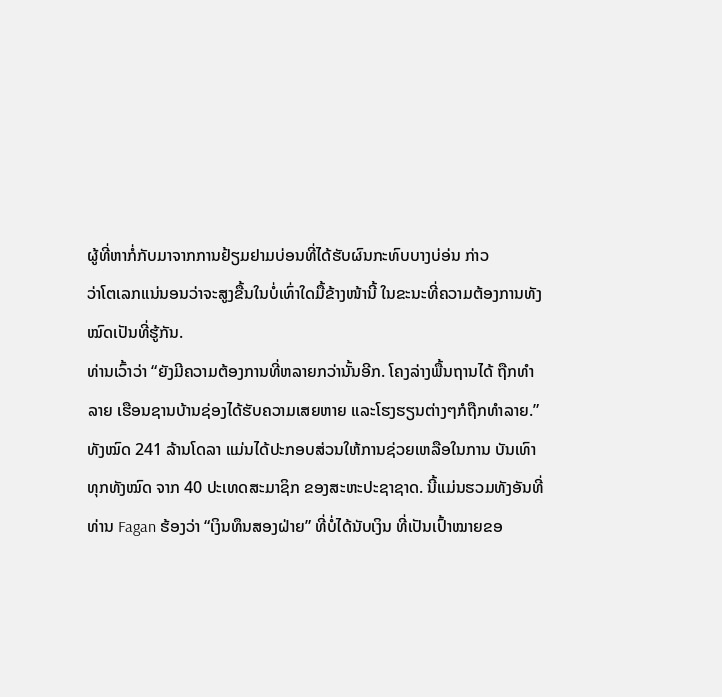ຜູ້ທີ່ຫາກໍ່ກັບມາຈາກການຢ້ຽມຢາມບ່ອນທີ່ໄດ້ຮັບຜົນກະທົບບາງບ່ອ່ນ ກ່າວ
ວ່າໂຕເລກແນ່ນອນວ່າຈະສູງຂື້ນໃນບໍ່ເທົ່າໃດມື້ຂ້າງໜ້ານີ້ ໃນຂະນະທີ່ຄວາມຕ້ອງການທັງ
ໝົດເປັນທີ່ຮູ້ກັນ.
ທ່ານເວົ້າວ່າ “ຍັງມີຄວາມຕ້ອງການທີ່ຫລາຍກວ່ານັ້ນອີກ. ໂຄງລ່າງພື້ນຖານໄດ້ ຖືກທຳ
ລາຍ ເຮືອນຊານບ້ານຊ່ອງໄດ້ຮັບຄວາມເສຍຫາຍ ແລະໂຮງຮຽນຕ່າງໆກໍຖືກທຳລາຍ.”
ທັງໝົດ 241 ລ້ານໂດລາ ແມ່ນໄດ້ປະກອບສ່ວນໃຫ້ການຊ່ວຍເຫລືອໃນການ ບັນເທົາ
ທຸກທັງໝົດ ຈາກ 40 ປະເທດສະມາຊິກ ຂອງສະຫະປະຊາຊາດ. ນີ້ແມ່ນຮວມທັງອັນທີ່
ທ່ານ Fagan ຮ້ອງວ່າ “ເງິນທຶນສອງຝ່າຍ” ທີ່ບໍ່ໄດ້ນັບເງິນ ທີ່ເປັນເປົ້າໝາຍຂອ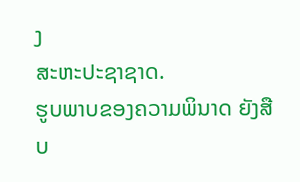ງ
ສະຫະປະຊາຊາດ.
ຮູບພາບຂອງຄວາມພິນາດ ຍັງສືບ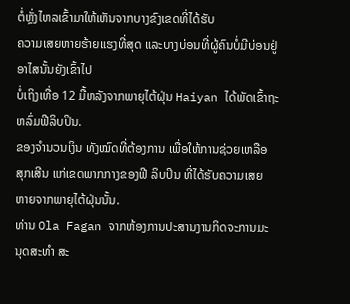ຕໍ່ຫຼັ່ງໄຫລເຂົ້າມາໃຫ້ເຫັນຈາກບາງຂົງເຂດທີ່ໄດ້ຮັບ
ຄວາມເສຍຫາຍຮ້າຍແຮງທີ່ສຸດ ແລະບາງບ່ອນທີ່ຜູ້ຄົນບໍ່ມີບ່ອນຢູ່ອາໄສນັ້ນຍັງເຂົ້າໄປ
ບໍ່ເຖິງເທື່ອ 12 ມື້ຫລັງຈາກພາຍຸໄຕ້ຝຸ່ນ Haiyan ໄດ້ພັດເຂົ້າຖະຫລົ່ມຟີລິບປິນ.
ຂອງຈຳນວນເງິນ ທັງໝົດທີ່ຕ້ອງການ ເພື່ອໃຫ້ການຊ່ວຍເຫລືອ
ສຸກເສີນ ແກ່ເຂດພາກກາງຂອງຟີ ລິບປິນ ທີ່ໄດ້ຮັບຄວາມເສຍ
ຫາຍຈາກພາຍຸໄຕ້ຝຸ່ນນັ້ນ.
ທ່ານ Ola Fagan ຈາກຫ້ອງການປະສານງານກິດຈະການມະ
ນຸດສະທຳ ສະ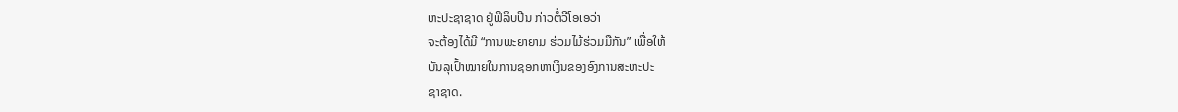ຫະປະຊາຊາດ ຢູ່ຟິລິບປີນ ກ່າວຕໍ່ວີໂອເອວ່າ
ຈະຕ້ອງໄດ້ມີ “ການພະຍາຍາມ ຮ່ວມໄມ້ຮ່ວມມືກັນ” ເພື່ອໃຫ້
ບັນລຸເປົ້າໝາຍໃນການຊອກຫາເງິນຂອງອົງການສະຫະປະ
ຊາຊາດ.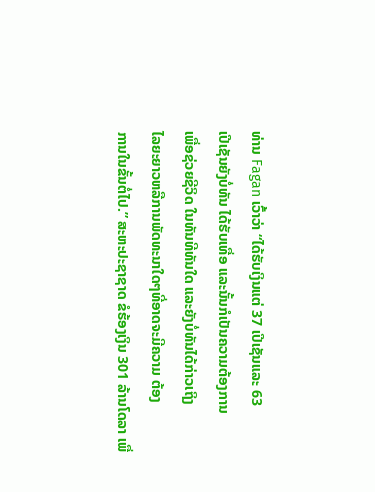ທ່ານ Fagan ເວົ້າວ່າ “ໄດ້ຮັບເງິນແຕ່ 37 ເປີເຊັນແລະ 63
ເປີເຊັນຍັງບໍ່ທັນ ໄດ້ຮັບເທື່ອ ແລະນັ້ນກໍເປັນຄວາມຕ້ອງການ
ເພື່ອຊ່ວຍຊີວິດ ໃນທັນທີທັນໃດ ແລະຍັງບໍ່ທັນໄດ້ກ່າວເຖິງ
ໄລຍະຍາວຫລືການພັດທະນາໃດໆທີ່ອາດຈະມີຄວາມ ຕ້ອງ
ການໃນຂັ້ນຕໍ່ໄປ.” ສະຫະປະຊາຊາດ ຂໍຮ້ອງເງິນ 301 ລ້ານໂດລາ ເພື່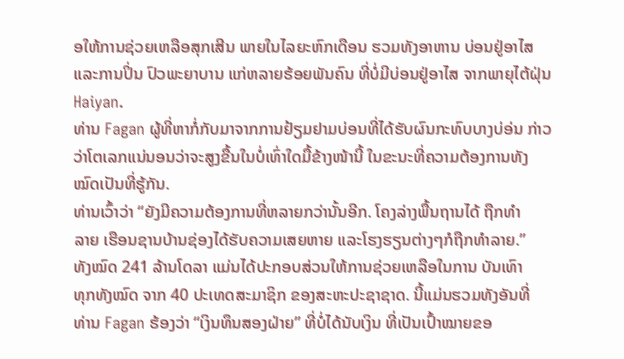ອໃຫ້ການຊ່ວຍເຫລືອສຸກເສີນ ພາຍໃນໄລຍະຫົກເດືອນ ຮວມທັງອາຫານ ບ່ອນຢູ່ອາໄສ ແລະການປິ່ນ ປົວພະຍາບານ ແກ່ຫລາຍຮ້ອຍພັນຄົນ ທີ່ບໍ່ມີບ່ອນຢູ່ອາໄສ ຈາກພາຍຸໄຕ້ຝຸ່ນ Haiyan.
ທ່ານ Fagan ຜູ້ທີ່ຫາກໍ່ກັບມາຈາກການຢ້ຽມຢາມບ່ອນທີ່ໄດ້ຮັບຜົນກະທົບບາງບ່ອ່ນ ກ່າວ
ວ່າໂຕເລກແນ່ນອນວ່າຈະສູງຂື້ນໃນບໍ່ເທົ່າໃດມື້ຂ້າງໜ້ານີ້ ໃນຂະນະທີ່ຄວາມຕ້ອງການທັງ
ໝົດເປັນທີ່ຮູ້ກັນ.
ທ່ານເວົ້າວ່າ “ຍັງມີຄວາມຕ້ອງການທີ່ຫລາຍກວ່ານັ້ນອີກ. ໂຄງລ່າງພື້ນຖານໄດ້ ຖືກທຳ
ລາຍ ເຮືອນຊານບ້ານຊ່ອງໄດ້ຮັບຄວາມເສຍຫາຍ ແລະໂຮງຮຽນຕ່າງໆກໍຖືກທຳລາຍ.”
ທັງໝົດ 241 ລ້ານໂດລາ ແມ່ນໄດ້ປະກອບສ່ວນໃຫ້ການຊ່ວຍເຫລືອໃນການ ບັນເທົາ
ທຸກທັງໝົດ ຈາກ 40 ປະເທດສະມາຊິກ ຂອງສະຫະປະຊາຊາດ. ນີ້ແມ່ນຮວມທັງອັນທີ່
ທ່ານ Fagan ຮ້ອງວ່າ “ເງິນທຶນສອງຝ່າຍ” ທີ່ບໍ່ໄດ້ນັບເງິນ ທີ່ເປັນເປົ້າໝາຍຂອ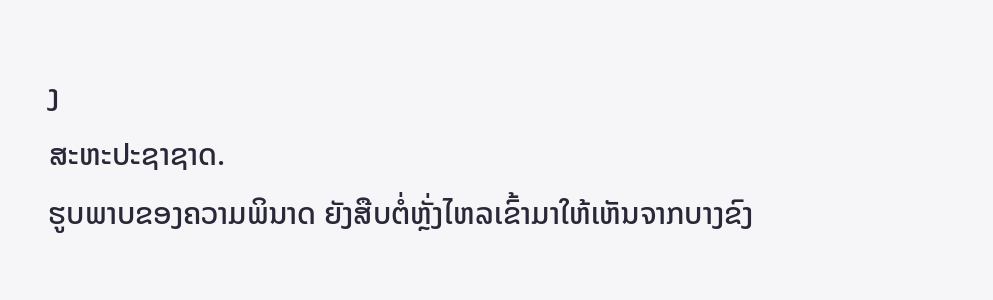ງ
ສະຫະປະຊາຊາດ.
ຮູບພາບຂອງຄວາມພິນາດ ຍັງສືບຕໍ່ຫຼັ່ງໄຫລເຂົ້າມາໃຫ້ເຫັນຈາກບາງຂົງ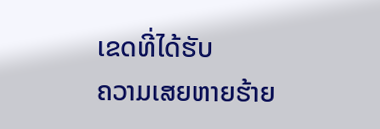ເຂດທີ່ໄດ້ຮັບ
ຄວາມເສຍຫາຍຮ້າຍ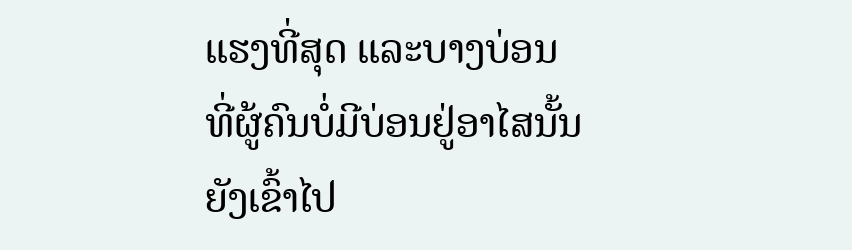ແຮງທີ່ສຸດ ແລະບາງບ່ອນທີ່ຜູ້ຄົນບໍ່ມີບ່ອນຢູ່ອາໄສນັ້ນຍັງເຂົ້າໄປ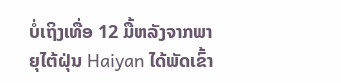ບໍ່ເຖິງເທື່ອ 12 ມື້ຫລັງຈາກພາຍຸໄຕ້ຝຸ່ນ Haiyan ໄດ້ພັດເຂົ້າ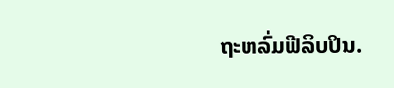ຖະຫລົ່ມຟີລິບປິນ.